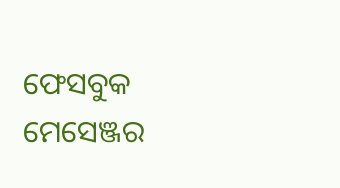ଫେସବୁକ ମେସେଞ୍ଜର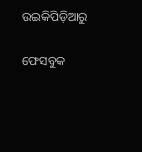ଉଇକିପିଡ଼ିଆ‌ରୁ

ଫେସବୁକ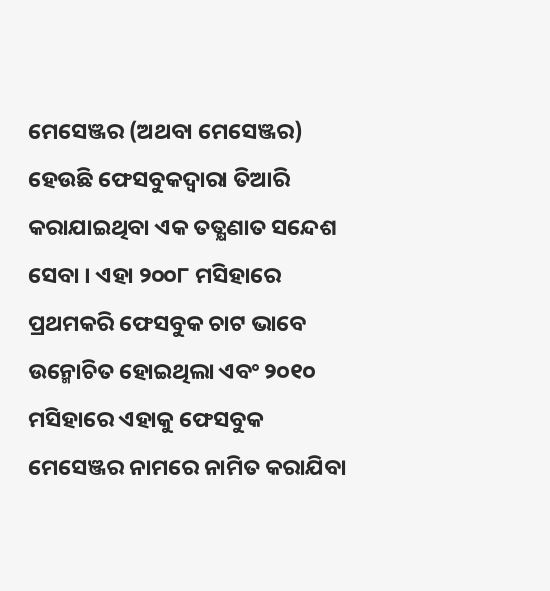ମେସେଞ୍ଜର (ଅଥବା ମେସେଞ୍ଜର) ହେଉଛି ଫେସବୁକଦ୍ୱାରା ତିଆରି କରାଯାଇଥିବା ଏକ ତତ୍କ୍ଷଣାତ ସନ୍ଦେଶ ସେବା । ଏହା ୨୦୦୮ ମସିହାରେ ପ୍ରଥମକରି ଫେସବୁକ ଚାଟ ଭାବେ ଉନ୍ମୋଚିତ ହୋଇଥିଲା ଏବଂ ୨୦୧୦ ମସିହାରେ ଏହାକୁ ଫେସବୁକ ମେସେଞ୍ଜର ନାମରେ ନାମିତ କରାଯିବା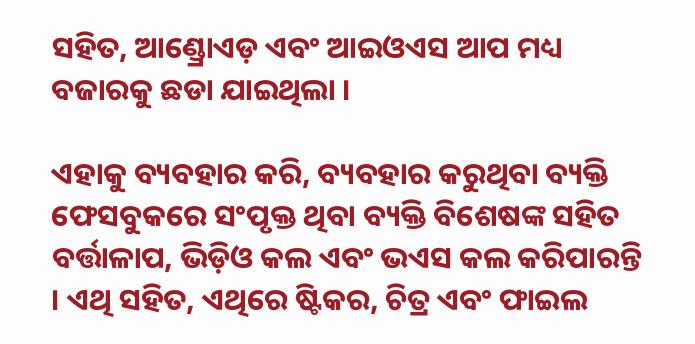ସହିତ, ଆଣ୍ଡ୍ରୋଏଡ଼ ଏବଂ ଆଇଓଏସ ଆପ ମଧ୍ୟ ବଜାରକୁ ଛଡା ଯାଇଥିଲା ।

ଏହାକୁ ବ୍ୟବହାର କରି, ବ୍ୟବହାର କରୁଥିବା ବ୍ୟକ୍ତି ଫେସବୁକରେ ସଂପୃକ୍ତ ଥିବା ବ୍ୟକ୍ତି ବିଶେଷଙ୍କ ସହିତ ବର୍ତ୍ତାଳାପ, ଭିଡ଼ିଓ କଲ ଏବଂ ଭଏସ କଲ କରିପାରନ୍ତି । ଏଥି ସହିତ, ଏଥିରେ ଷ୍ଟିକର, ଚିତ୍ର ଏବଂ ଫାଇଲ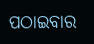ପଠାଇବାର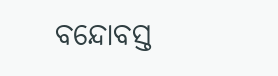ବନ୍ଦୋବସ୍ତ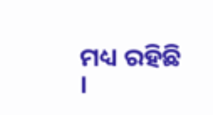ମଧ୍ୟ ରହିଛି ।